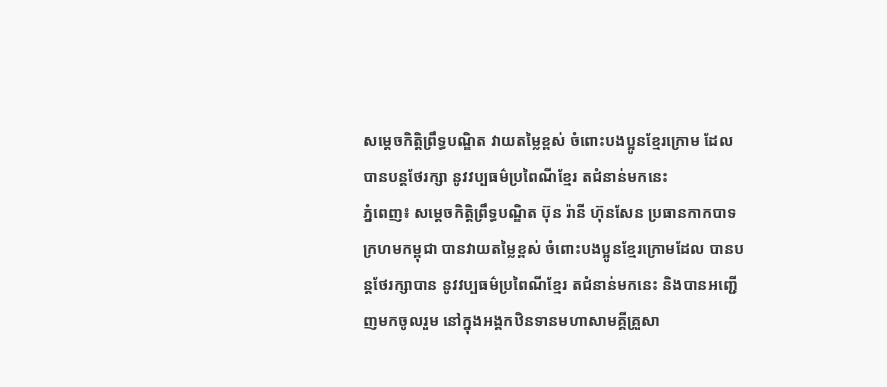សម្ដេចកិត្តិព្រឹទ្ធបណ្ឌិត វាយតម្លៃខ្ពស់ ចំពោះបងប្អូនខ្មែរក្រោម ដែលបានបន្តថែរក្សា នូវវប្បធម៌ប្រពៃណីខ្មែរ តជំនាន់មកនេះ
ភ្នំពេញ៖ សម្ដេចកិតិ្តព្រឹទ្ធបណ្ឌិត ប៊ុន រ៉ានី ហ៊ុនសែន ប្រធានកាកបាទក្រហមកម្ពុជា បានវាយតម្លៃខ្ពស់ ចំពោះបងប្អូនខ្មែរក្រោមដែល បានបន្តថែរក្សាបាន នូវវប្បធម៌ប្រពៃណីខ្មែរ តជំនាន់មកនេះ និងបានអញ្ជើញមកចូលរួម នៅក្នុងអង្គកឋិនទានមហាសាមគ្គីគ្រួសា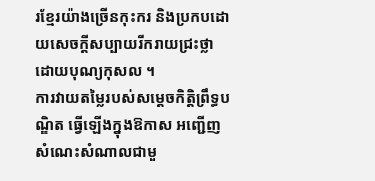រខ្មែរយ៉ាងច្រើនកុះករ និងប្រកបដោយសេចក្តីសប្បាយរីករាយជ្រះថ្លាដោយបុណ្យកុសល ។
ការវាយតម្លៃរបស់សម្ដេចកិត្តិព្រឹទ្ធបណ្ឌិត ធ្វើឡើងក្នុងឱកាស អញ្ជើញសំណេះសំណាលជាមួ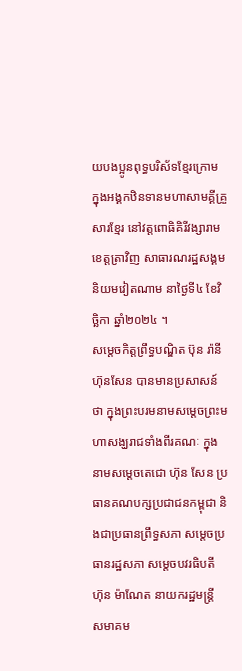យបងប្អូនពុទ្ធបរិស័ទខ្មែរក្រោម ក្នុងអង្គកឋិនទានមហាសាមគ្គីគ្រួសារខ្មែរ នៅវត្តពោធិគិរីវង្សារាម ខេត្តត្រាវិញ សាធារណរដ្ឋសង្គមនិយមវៀតណាម នាថ្ងៃទី៤ ខែវិច្ឆិកា ឆ្នាំ២០២៤ ។
សម្ដេចកិត្តព្រឹទ្ធបណ្ឌិត ប៊ុន រ៉ានី ហ៊ុនសែន បានមានប្រសាសន៍ថា ក្នុងព្រះបរមនាមសម្តេចព្រះមហាសង្ឃរាជទាំងពីរគណៈ ក្នុងនាមសម្តេចតេជោ ហ៊ុន សែន ប្រធានគណបក្សប្រជាជនកម្ពុជា និងជាប្រធានព្រឹទ្ធសភា សម្តេចប្រធានរដ្ឋសភា សម្តេចបវរធិបតី ហ៊ុន ម៉ាណែត នាយករដ្ឋមន្ត្រី សមាគម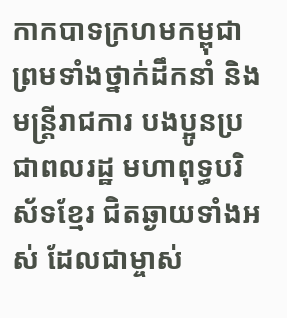កាកបាទក្រហមកម្ពុជា ព្រមទាំងថ្នាក់ដឹកនាំ និងមន្ត្រីរាជការ បងប្អូនប្រជាពលរដ្ឋ មហាពុទ្ធបរិស័ទខ្មែរ ជិតឆ្ងាយទាំងអស់ ដែលជាម្ចាស់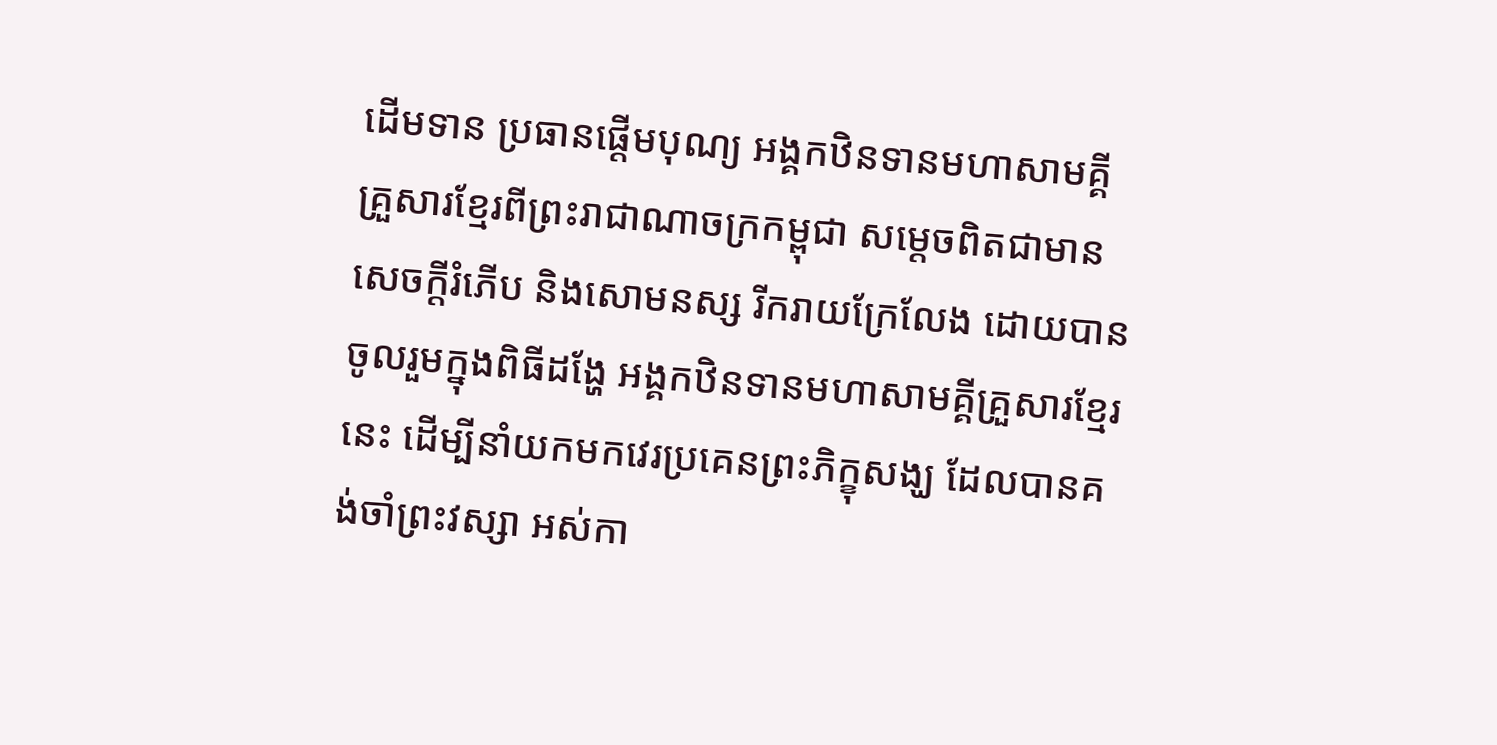ដើមទាន ប្រធានផ្តើមបុណ្យ អង្គកឋិនទានមហាសាមគ្គីគ្រួសារខ្មែរពីព្រះរាជាណាចក្រកម្ពុជា សម្តេចពិតជាមានសេចក្តីរំភើប និងសោមនស្ស រីករាយក្រែលែង ដោយបានចូលរួមក្នុងពិធីដង្ហែ អង្គកឋិនទានមហាសាមគ្គីគ្រួសារខ្មែរ នេះ ដើម្បីនាំយកមកវេរប្រគេនព្រះភិក្ខុសង្ឃ ដែលបានគង់ចាំព្រះវស្សា អស់កា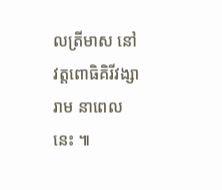លត្រីមាស នៅវត្តពោធិគិរីវង្សារាម នាពេលនេះ ៕